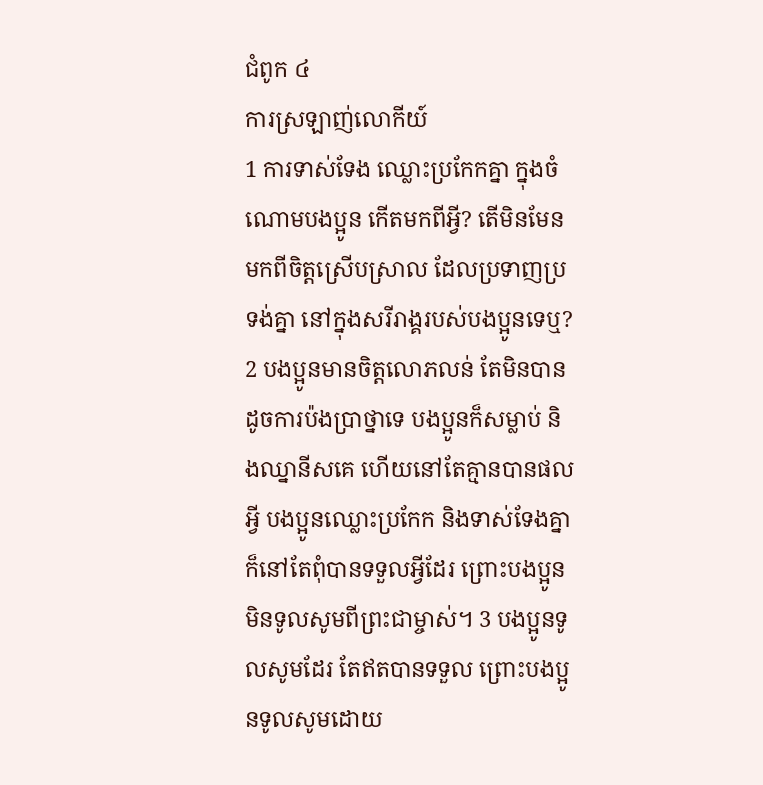ជំពូក ៤
ការស្រឡាញ់លោកីយ៍
1 ការទាស់ទែង ឈ្លោះប្រកែកគ្នា ក្នុងចំណោមបងប្អូន កើតមកពីអ្វី? តើមិនមែនមកពីចិត្តស្រើបស្រាល ដែលប្រទាញប្រទង់គ្នា នៅក្នុងសរីរាង្គរបស់បងប្អូនទេឬ? 2 បងប្អូនមានចិត្តលោភលន់ តែមិនបានដូចការប៉ងប្រាថ្នាទេ បងប្អូនក៏សម្លាប់ និងឈ្នានីសគេ ហើយនៅតែគ្មានបានផលអ្វី បងប្អូនឈ្លោះប្រកែក និងទាស់ទែងគ្នា ក៏នៅតែពុំបានទទួលអ្វីដែរ ព្រោះបងប្អូនមិនទូលសូមពីព្រះជាម្ចាស់។ 3 បងប្អូនទូលសូមដែរ តែឥតបានទទួល ព្រោះបងប្អូនទូលសូមដោយ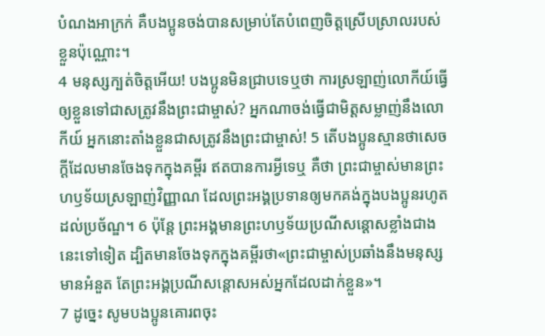បំណងអាក្រក់ គឺបងប្អូនចង់បានសម្រាប់តែបំពេញចិត្តស្រើបស្រាលរបស់ខ្លួនប៉ុណ្ណោះ។
4 មនុស្សក្បត់ចិត្តអើយ! បងប្អូនមិនជ្រាបទេឬថា ការស្រឡាញ់លោកីយ៍ធ្វើឲ្យខ្លួនទៅជាសត្រូវនឹងព្រះជាម្ចាស់? អ្នកណាចង់ធ្វើជាមិត្តសម្លាញ់នឹងលោកីយ៍ អ្នកនោះតាំងខ្លួនជាសត្រូវនឹងព្រះជាម្ចាស់! 5 តើបងប្អូនស្មានថាសេចក្ដីដែលមានចែងទុកក្នុងគម្ពីរ ឥតបានការអ្វីទេឬ គឺថា ព្រះជាម្ចាស់មានព្រះហឫទ័យស្រឡាញ់វិញ្ញាណ ដែលព្រះអង្គប្រទានឲ្យមកគង់ក្នុងបងប្អូនរហូតដល់ប្រច័ណ្ឌ។ 6 ប៉ុន្តែ ព្រះអង្គមានព្រះហឫទ័យប្រណីសន្ដោសខ្លាំងជាងនេះទៅទៀត ដ្បិតមានចែងទុកក្នុងគម្ពីរថា«ព្រះជាម្ចាស់ប្រឆាំងនឹងមនុស្សមានអំនួត តែព្រះអង្គប្រណីសន្ដោសអស់អ្នកដែលដាក់ខ្លួន»។
7 ដូច្នេះ សូមបងប្អូនគោរពចុះ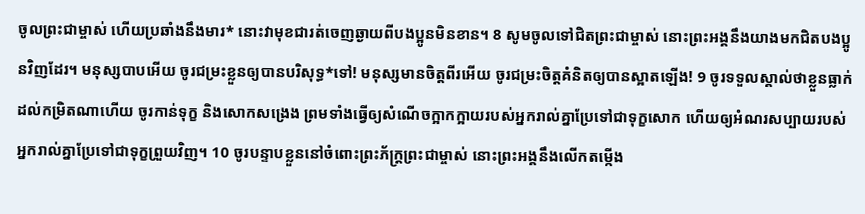ចូលព្រះជាម្ចាស់ ហើយប្រឆាំងនឹងមារ* នោះវាមុខជារត់ចេញឆ្ងាយពីបងប្អូនមិនខាន។ 8 សូមចូលទៅជិតព្រះជាម្ចាស់ នោះព្រះអង្គនឹងយាងមកជិតបងប្អូនវិញដែរ។ មនុស្សបាបអើយ ចូរជម្រះខ្លួនឲ្យបានបរិសុទ្ធ*ទៅ! មនុស្សមានចិត្តពីរអើយ ចូរជម្រះចិត្តគំនិតឲ្យបានស្អាតឡើង! 9 ចូរទទួលស្គាល់ថាខ្លួនធ្លាក់ដល់កម្រិតណាហើយ ចូរកាន់ទុក្ខ និងសោកសង្រេង ព្រមទាំងធ្វើឲ្យសំណើចក្អាកក្អាយរបស់អ្នករាល់គ្នាប្រែទៅជាទុក្ខសោក ហើយឲ្យអំណរសប្បាយរបស់អ្នករាល់គ្នាប្រែទៅជាទុក្ខព្រួយវិញ។ 10 ចូរបន្ទាបខ្លួននៅចំពោះព្រះភ័ក្ត្រព្រះជាម្ចាស់ នោះព្រះអង្គនឹងលើកតម្កើង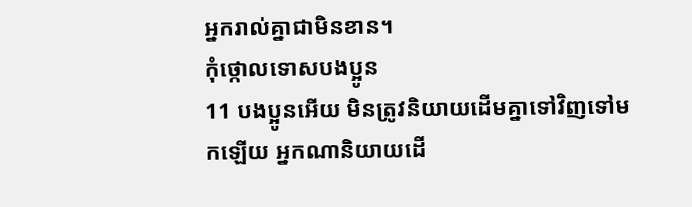អ្នករាល់គ្នាជាមិនខាន។
កុំថ្កោលទោសបងប្អូន
11 បងប្អូនអើយ មិនត្រូវនិយាយដើមគ្នាទៅវិញទៅមកឡើយ អ្នកណានិយាយដើ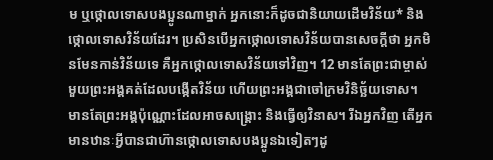ម ឬថ្កោលទោសបងប្អូនណាម្នាក់ អ្នកនោះក៏ដូចជានិយាយដើមវិន័យ* និងថ្កោលទោសវិន័យដែរ។ ប្រសិនបើអ្នកថ្កោលទោសវិន័យបានសេចក្ដីថា អ្នកមិនមែនកាន់វិន័យទេ គឺអ្នកថ្កោលទោសវិន័យទៅវិញ។ 12 មានតែព្រះជាម្ចាស់មួយព្រះអង្គគត់ដែលបង្កើតវិន័យ ហើយព្រះអង្គជាចៅក្រមវិនិច្ឆ័យទោស។ មានតែព្រះអង្គប៉ុណ្ណោះដែលអាចសង្គ្រោះ និងធ្វើឲ្យវិនាស។ រីឯអ្នកវិញ តើអ្នកមានឋានៈអ្វីបានជាហ៊ានថ្កោលទោសបងប្អូនឯទៀតៗដូ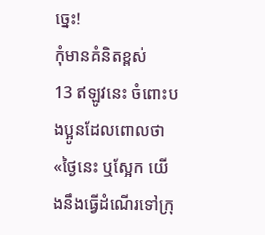ច្នេះ!
កុំមានគំនិតខ្ពស់
13 ឥឡូវនេះ ចំពោះបងប្អូនដែលពោលថា «ថ្ងៃនេះ ឬស្អែក យើងនឹងធ្វើដំណើរទៅក្រុ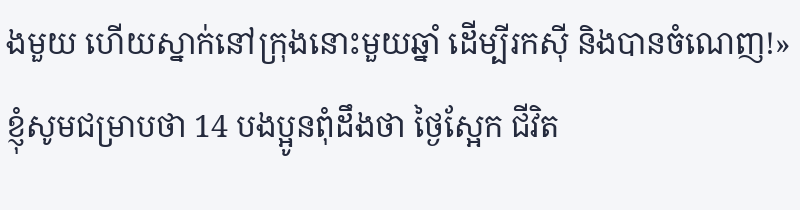ងមួយ ហើយស្នាក់នៅក្រុងនោះមួយឆ្នាំ ដើម្បីរកស៊ី និងបានចំណេញ!» ខ្ញុំសូមជម្រាបថា 14 បងប្អូនពុំដឹងថា ថ្ងៃស្អែក ជីវិត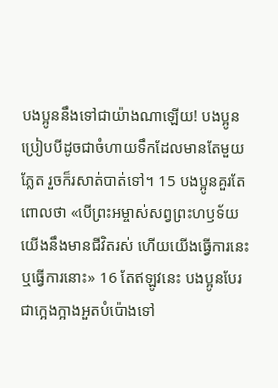បងប្អូននឹងទៅជាយ៉ាងណាឡើយ! បងប្អូនប្រៀបបីដូចជាចំហាយទឹកដែលមានតែមួយភ្លែត រួចក៏រសាត់បាត់ទៅ។ 15 បងប្អូនគួរតែពោលថា «បើព្រះអម្ចាស់សព្វព្រះហឫទ័យ យើងនឹងមានជីវិតរស់ ហើយយើងធ្វើការនេះ ឬធ្វើការនោះ» 16 តែឥឡូវនេះ បងប្អូនបែរជាក្អេងក្អាងអួតបំប៉ោងទៅ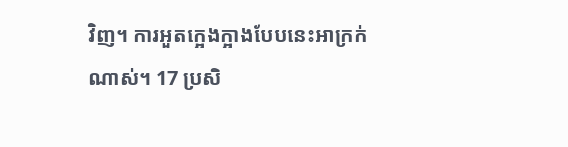វិញ។ ការអួតក្អេងក្អាងបែបនេះអាក្រក់ណាស់។ 17 ប្រសិ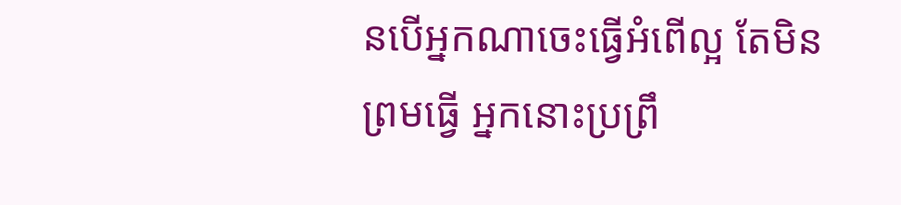នបើអ្នកណាចេះធ្វើអំពើល្អ តែមិនព្រមធ្វើ អ្នកនោះប្រព្រឹ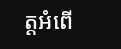ត្តអំពើ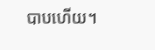បាបហើយ។